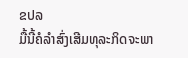ຂປລ
ມື້ນີ້ຄໍລໍາສົ່ງເສີມທຸລະກິດຈະພາ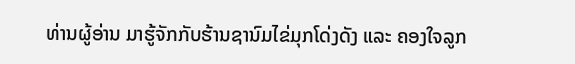ທ່ານຜູ້ອ່ານ ມາຮູ້ຈັກກັບຮ້ານຊານົມໄຂ່ມຸກໂດ່ງດັງ ແລະ ຄອງໃຈລູກ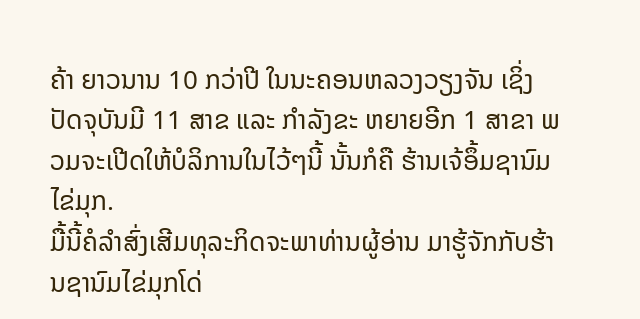ຄ້າ ຍາວນານ 10 ກວ່າປີ ໃນນະຄອນຫລວງວຽງຈັນ ເຊິ່ງປັດຈຸບັນມີ 11 ສາຂ ແລະ ກໍາລັງຂະ ຫຍາຍອີກ 1 ສາຂາ ພວມຈະເປີດໃຫ້ບໍລິການໃນໄວ້ໆນີ້ ນັ້ນກໍຄື ຮ້ານເຈ້ອຶ້ມຊານົມໄຂ່ມຸກ.
ມື້ນີ້ຄໍລໍາສົ່ງເສີມທຸລະກິດຈະພາທ່ານຜູ້ອ່ານ ມາຮູ້ຈັກກັບຮ້ານຊານົມໄຂ່ມຸກໂດ່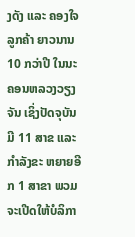ງດັງ ແລະ ຄອງໃຈລູກຄ້າ ຍາວນານ 10 ກວ່າປີ ໃນນະຄອນຫລວງວຽງຈັນ ເຊິ່ງປັດຈຸບັນມີ 11 ສາຂ ແລະ ກໍາລັງຂະ ຫຍາຍອີກ 1 ສາຂາ ພວມຈະເປີດໃຫ້ບໍລິກາ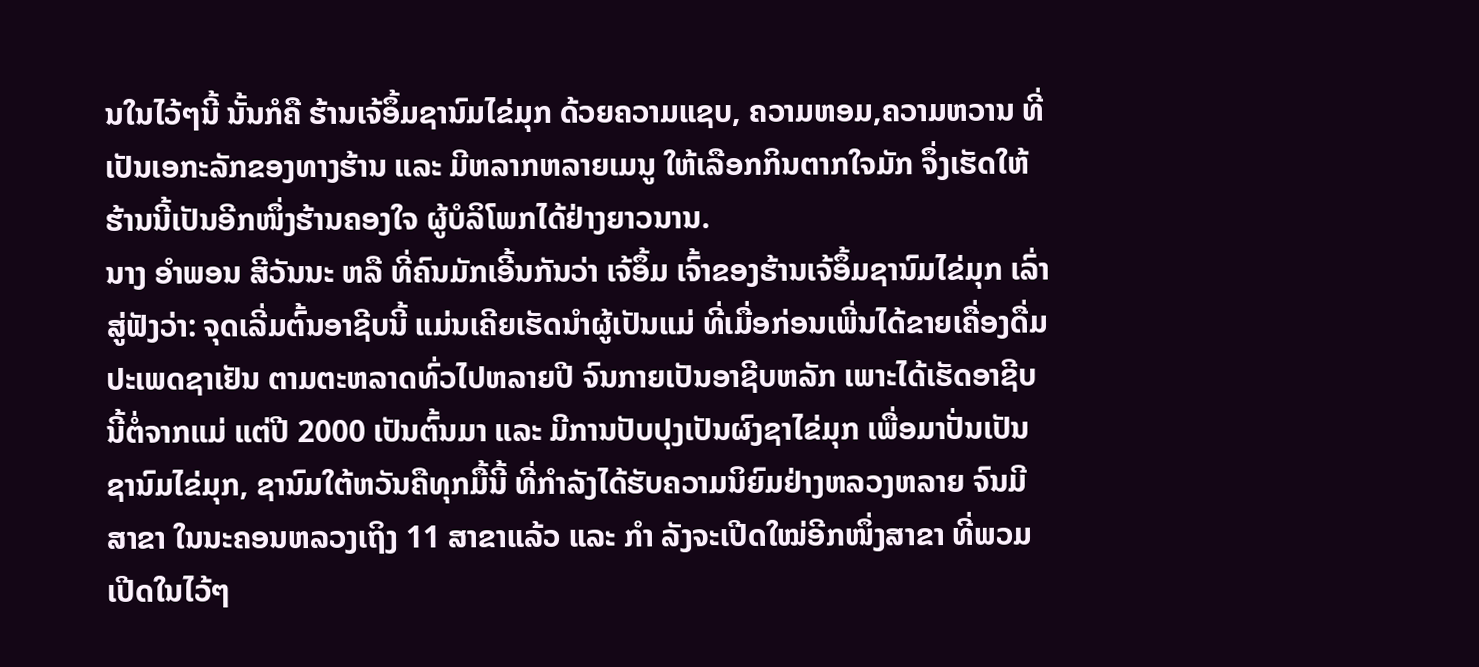ນໃນໄວ້ໆນີ້ ນັ້ນກໍຄື ຮ້ານເຈ້ອຶ້ມຊານົມໄຂ່ມຸກ ດ້ວຍຄວາມແຊບ, ຄວາມຫອມ,ຄວາມຫວານ ທີ່ເປັນເອກະລັກຂອງທາງຮ້ານ ແລະ ມີຫລາກຫລາຍເມນູ ໃຫ້ເລືອກກິນຕາກໃຈມັກ ຈຶ່ງເຮັດໃຫ້ຮ້ານນີ້ເປັນອີກໜຶ່ງຮ້ານຄອງໃຈ ຜູ້ບໍລິໂພກໄດ້ຢ່າງຍາວນານ.
ນາງ ອໍາພອນ ສີວັນນະ ຫລື ທີ່ຄົນມັກເອີ້ນກັນວ່າ ເຈ້ອຶ້ມ ເຈົ້າຂອງຮ້ານເຈ້ອຶ້ມຊານົມໄຂ່ມຸກ ເລົ່າສູ່ຟັງວ່າ: ຈຸດເລີ່ມຕົ້ນອາຊີບນີ້ ແມ່ນເຄີຍເຮັດນໍາຜູ້ເປັນແມ່ ທີ່ເມື່ອກ່ອນເພີ່ນໄດ້ຂາຍເຄື່ອງດື່ມ ປະເພດຊາເຢັນ ຕາມຕະຫລາດທົ່ວໄປຫລາຍປີ ຈົນກາຍເປັນອາຊີບຫລັກ ເພາະໄດ້ເຮັດອາຊີບນີ້ຕໍ່ຈາກແມ່ ແຕ່ປີ 2000 ເປັນຕົ້ນມາ ແລະ ມີການປັບປຸງເປັນຜົງຊາໄຂ່ມຸກ ເພື່ອມາປັ່ນເປັນຊານົມໄຂ່ມຸກ, ຊານົມໃຕ້ຫວັນຄືທຸກມື້ນີ້ ທີ່ກໍາລັງໄດ້ຮັບຄວາມນິຍົມຢ່າງຫລວງຫລາຍ ຈົນມີສາຂາ ໃນນະຄອນຫລວງເຖິງ 11 ສາຂາແລ້ວ ແລະ ກໍາ ລັງຈະເປີດໃໝ່ອີກໜຶ່ງສາຂາ ທີ່ພວມເປີດໃນໄວ້ໆ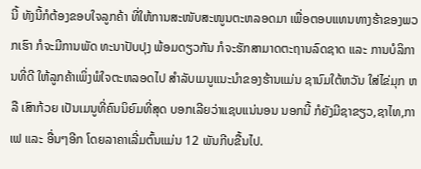ນີ້ ທັງນີ້ກໍຕ້ອງຂອບໃຈລູກຄ້າ ທີ່ໃຫ້ການສະໜັບສະໜູນຕະຫລອດມາ ເພື່ອຕອບແທນທາງຮ້າຂອງພວກເຮົາ ກໍຈະມີການພັດ ທະນາປັບປຸງ ພ້ອມດຽວກັນ ກໍຈະຮັກສາມາດຕະຖານລົດຊາດ ແລະ ການບໍລິການທີ່ດີ ໃຫ້ລູກຄ້າເພິ່ງພໍໃຈຕະຫລອດໄປ ສໍາລັບເມນູແນະນໍາຂອງຮ້ານແມ່ນ ຊານົມໃຕ້ຫວັນ ໃສ່ໄຂ່ມຸກ ຫລື ເສົາກ້ວຍ ເປັນເມນູທີ່ຄົນນິຍົມທີ່ສຸດ ບອກເລີຍວ່າແຊບແນ່ນອນ ນອກນີ້ ກໍຍັງມີຊາຂຽວ,ຊາໄທ,ກາເຟ ແລະ ອື່ນໆອີກ ໂດຍລາຄາເລີ່ມຕົ້ນແມ່ນ 12 ພັນກີບຂື້ນໄປ.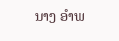ນາງ ອໍາພ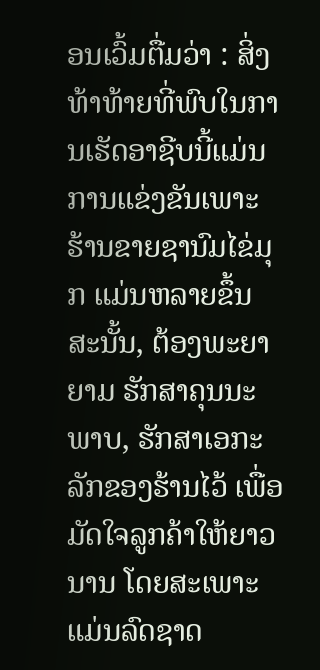ອນເວົ້ມຕື່ມວ່າ : ສິ່ງທ້າທ້າຍທີ່ພົບໃນການເຮັດອາຊີບນີ້ແມ່ນ ການແຂ່ງຂັນເພາະຮ້ານຂາຍຊານົມໄຂ່ມຸກ ແມ່ນຫລາຍຂຶ້ນ ສະນັ້ນ, ຕ້ອງພະຍາຍາມ ຮັກສາຄຸນນະພາບ, ຮັກສາເອກະລັກຂອງຮ້ານໄວ້ ເພື່ອມັດໃຈລູກຄ້າໃຫ້ຍາວນານ ໂດຍສະເພາະແມ່ນລົດຊາດ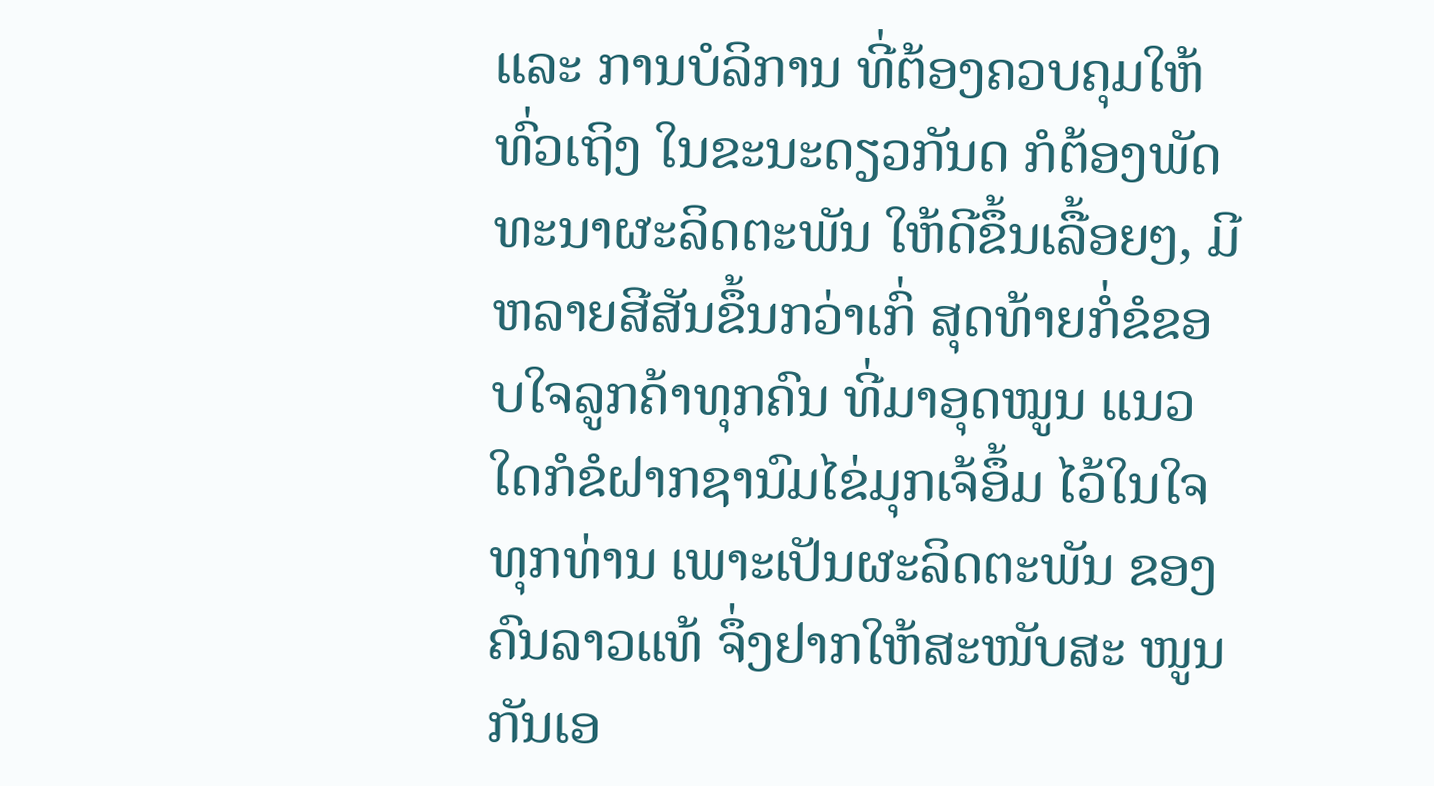ແລະ ການບໍລິການ ທີ່ຕ້ອງຄວບຄຸມໃຫ້ທົ່ວເຖິງ ໃນຂະນະດຽວກັນດ ກໍຕ້ອງພັດທະນາຜະລິດຕະພັນ ໃຫ້ດີຂຶ້ນເລື້ອຍໆ, ມີຫລາຍສີສັນຂຶ້ນກວ່າເກົ່ ສຸດທ້າຍກໍ່ຂໍຂອບໃຈລູກຄ້າທຸກຄົນ ທີ່ມາອຸດໝູນ ແນວໃດກໍຂໍຝາກຊານົມໄຂ່ມຸກເຈ້ອຶ້ມ ໄວ້ໃນໃຈທຸກທ່ານ ເພາະເປັນຜະລິດຕະພັນ ຂອງຄົນລາວແທ້ ຈຶ່ງຢາກໃຫ້ສະໜັບສະ ໜູນກັນເອ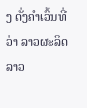ງ ດັ່ງຄໍາເວົ້ນທີ່ວ່າ ລາວຜະລິດ ລາວ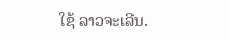ໃຊ້ ລາວຈະເລີນ.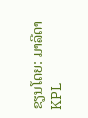ຂຽນໂດຍ: ມາລີດາ
KPL